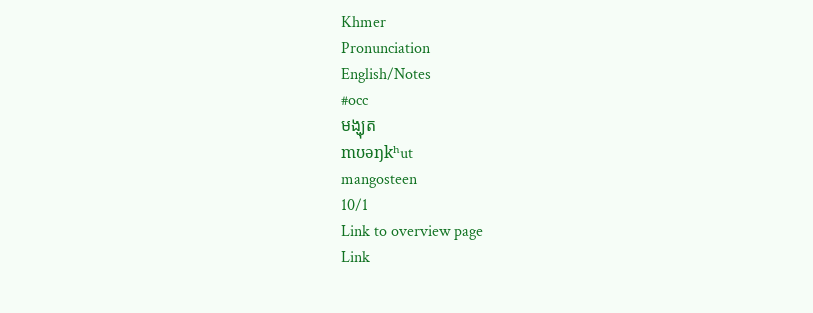Khmer
Pronunciation
English/Notes
#occ
មង្ឃុត
mʊəŋkʰut
mangosteen
10/1
Link to overview page
Link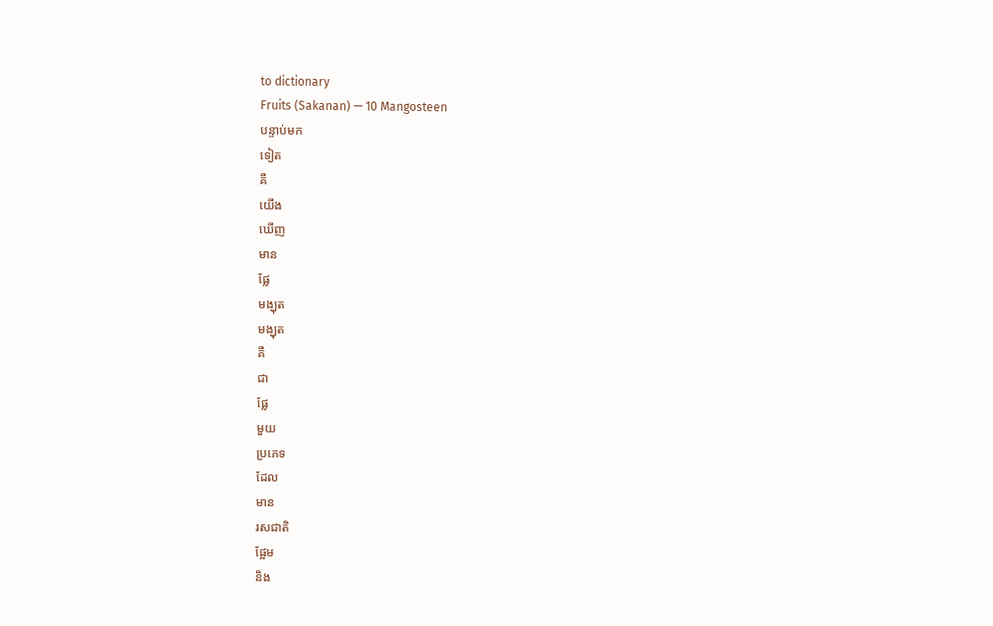to dictionary
Fruits (Sakanan) — 10 Mangosteen
បន្ទាប់មក
ទៀត
គឺ
យើង
ឃើញ
មាន
ផ្លែ
មង្ឃុត
មង្ឃុត
គឺ
ជា
ផ្លែ
មួយ
ប្រភេទ
ដែល
មាន
រសជាតិ
ផ្អែម
និង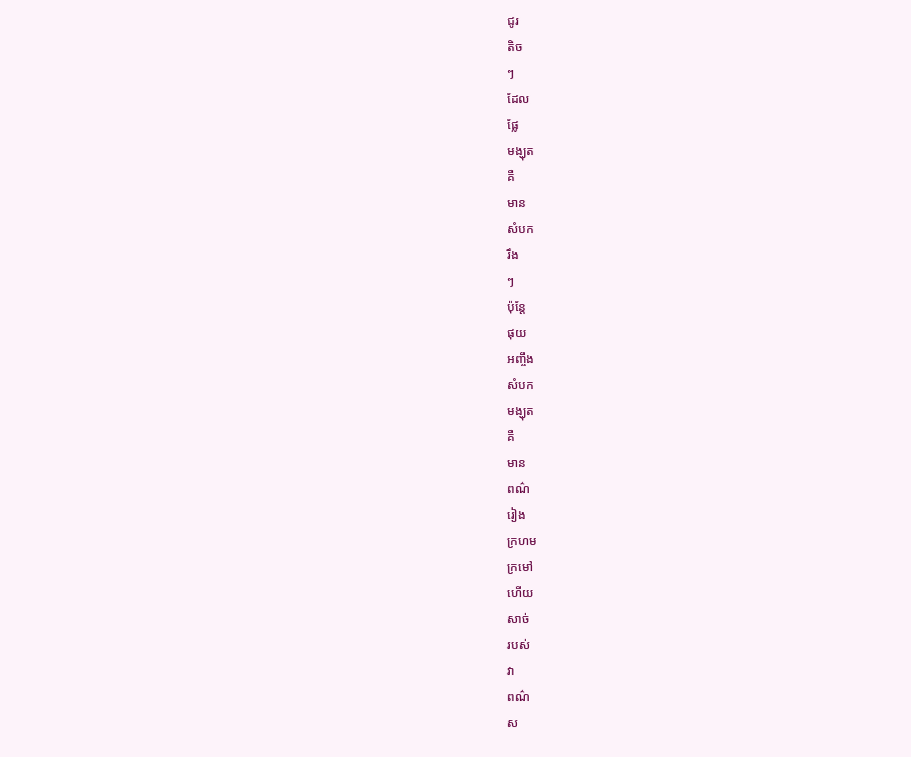ជូរ
តិច
ៗ
ដែល
ផ្លែ
មង្ឃុត
គឺ
មាន
សំបក
រឹង
ៗ
ប៉ុន្តែ
ផុយ
អញ្ចឹង
សំបក
មង្ឃុត
គឺ
មាន
ពណ៌
រៀង
ក្រហម
ក្រមៅ
ហើយ
សាច់
របស់
វា
ពណ៌
ស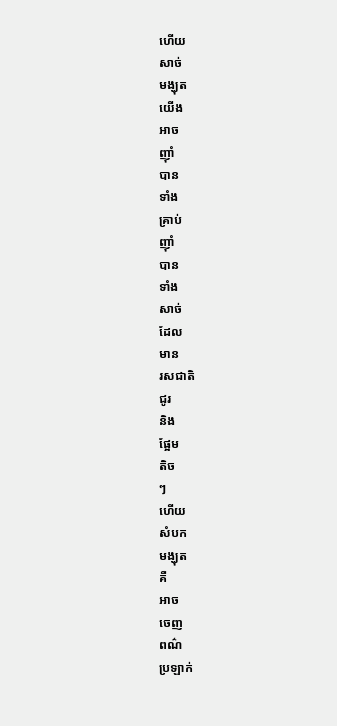ហើយ
សាច់
មង្ឃុត
យើង
អាច
ញ៉ាំ
បាន
ទាំង
គ្រាប់
ញ៉ាំ
បាន
ទាំង
សាច់
ដែល
មាន
រសជាតិ
ជូរ
និង
ផ្អែម
តិច
ៗ
ហើយ
សំបក
មង្ឃុត
គឺ
អាច
ចេញ
ពណ៌
ប្រឡាក់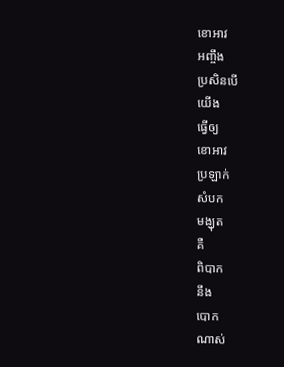ខោអាវ
អញ្ចឹង
ប្រសិនបើ
យើង
ធ្វើឲ្យ
ខោអាវ
ប្រឡាក់
សំបក
មង្ឃុត
គឺ
ពិបាក
នឹង
បោក
ណាស់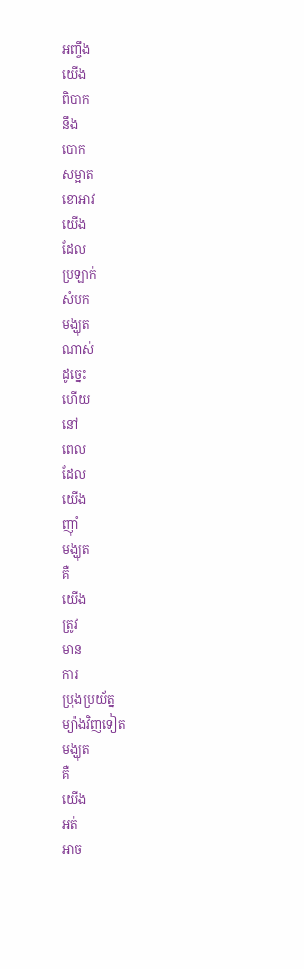អញ្ចឹង
យើង
ពិបាក
នឹង
បោក
សម្អាត
ខោអាវ
យើង
ដែល
ប្រឡាក់
សំបក
មង្ឃុត
ណាស់
ដូច្នេះ
ហើយ
នៅ
ពេល
ដែល
យើង
ញ៉ាំ
មង្ឃុត
គឺ
យើង
ត្រូវ
មាន
ការ
ប្រុងប្រយ័ត្ន
ម្យ៉ាងវិញទៀត
មង្ឃុត
គឺ
យើង
អត់
អាច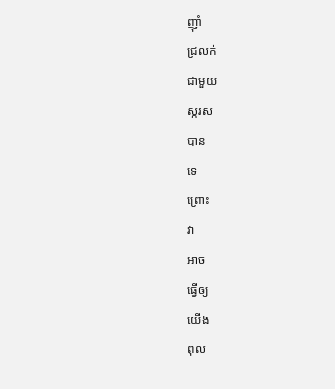ញ៉ាំ
ជ្រលក់
ជាមួយ
ស្ករស
បាន
ទេ
ព្រោះ
វា
អាច
ធ្វើឲ្យ
យើង
ពុល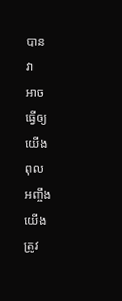បាន
វា
អាច
ធ្វើឲ្យ
យើង
ពុល
អញ្ចឹង
យើង
ត្រូវ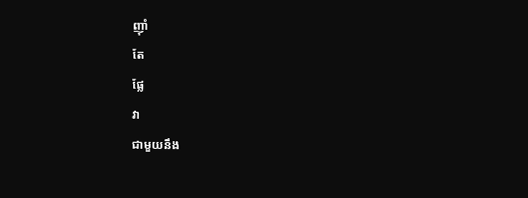ញ៉ាំ
តែ
ផ្លែ
វា
ជាមួយនឹង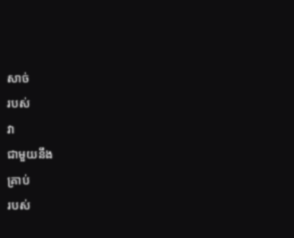សាច់
របស់
វា
ជាមួយនឹង
គ្រាប់
របស់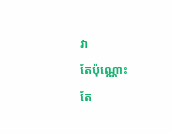វា
តែប៉ុណ្ណោះ
តែ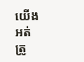យើង
អត់
ត្រូ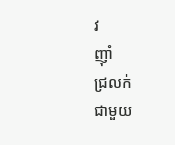វ
ញ៉ាំ
ជ្រលក់
ជាមួយ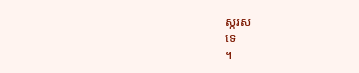ស្ករស
ទេ
។